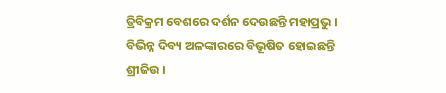ତ୍ରିବିକ୍ରମ ବେଶରେ ଦର୍ଶନ ଦେଉଛନ୍ତି ମହାପ୍ରଭୁ । ବିଭିନ୍ନ ଦିବ୍ୟ ଅଳଙ୍କାରରେ ବିଭୂଷିତ ହୋଇଛନ୍ତି ଶ୍ରୀଜିଉ ।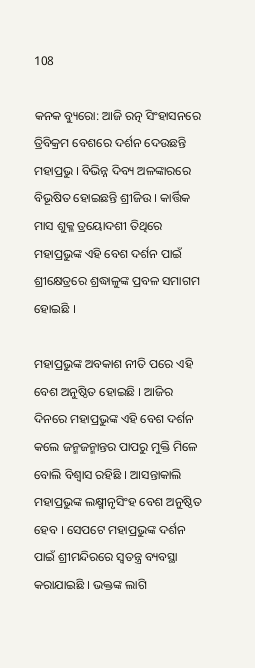108

କନକ ବ୍ୟୁରୋ: ଆଜି ରତ୍ନ ସିଂହାସନରେ ତ୍ରିବିକ୍ରମ ବେଶରେ ଦର୍ଶନ ଦେଉଛନ୍ତି ମହାପ୍ରଭୁ । ବିଭିନ୍ନ ଦିବ୍ୟ ଅଳଙ୍କାରରେ ବିଭୂଷିତ ହୋଇଛନ୍ତି ଶ୍ରୀଜିଉ । କାର୍ତ୍ତିକ ମାସ ଶୁକ୍ଳ ତ୍ରୟୋଦଶୀ ତିଥିରେ ମହାପ୍ରଭୁଙ୍କ ଏହି ବେଶ ଦର୍ଶନ ପାଇଁ ଶ୍ରୀକ୍ଷେତ୍ରରେ ଶ୍ରଦ୍ଧାଳୁଙ୍କ ପ୍ରବଳ ସମାଗମ ହୋଇଛି ।

ମହାପ୍ରଭୁଙ୍କ ଅବକାଶ ନୀତି ପରେ ଏହି ବେଶ ଅନୁଷ୍ଠିତ ହୋଇଛି । ଆଜିର ଦିନରେ ମହାପ୍ରଭୁଙ୍କ ଏହି ବେଶ ଦର୍ଶନ କଲେ ଜନ୍ମଜନ୍ମାନ୍ତର ପାପରୁ ମୁକ୍ତି ମିଳେ ବୋଲି ବିଶ୍ୱାସ ରହିଛି । ଆସନ୍ତାକାଲି ମହାପ୍ରଭୁଙ୍କ ଲକ୍ଷ୍ମୀନୃସିଂହ ବେଶ ଅନୁଷ୍ଠିତ ହେବ । ସେପଟେ ମହାପ୍ରଭୁଙ୍କ ଦର୍ଶନ ପାଇଁ ଶ୍ରୀମନ୍ଦିରରେ ସ୍ୱତନ୍ତ୍ର ବ୍ୟବସ୍ଥା କରାଯାଇଛି । ଭକ୍ତଙ୍କ ଲାଗି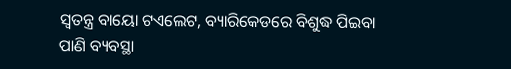ସ୍ୱତନ୍ତ୍ର ବାୟୋ ଟଏଲେଟ, ବ୍ୟାରିକେଡରେ ବିଶୁଦ୍ଧ ପିଇବା ପାଣି ବ୍ୟବସ୍ଥା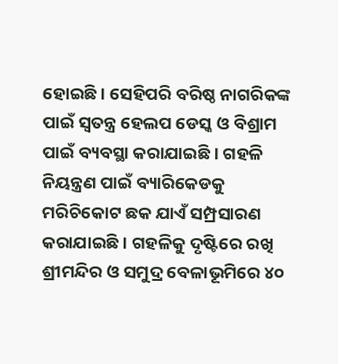ହୋଇଛି । ସେହିପରି ବରିଷ୍ଠ ନାଗରିକଙ୍କ ପାଇଁ ସ୍ୱତନ୍ତ୍ର ହେଲପ ଡେସ୍କ ଓ ବିଶ୍ରାମ ପାଇଁ ବ୍ୟବସ୍ଥା କରାଯାଇଛି । ଗହଳି ନିୟନ୍ତ୍ରଣ ପାଇଁ ବ୍ୟାରିକେଡକୁ ମରିଚିକୋଟ ଛକ ଯାଏଁ ସମ୍ପ୍ରସାରଣ କରାଯାଇଛି । ଗହଳିକୁ ଦୃଷ୍ଟିରେ ରଖି ଶ୍ରୀମନ୍ଦିର ଓ ସମୁଦ୍ର ବେଳାଭୂମିରେ ୪୦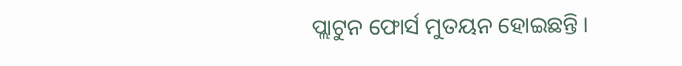ପ୍ଲାଟୁନ ଫୋର୍ସ ମୁତୟନ ହୋଇଛନ୍ତି ।